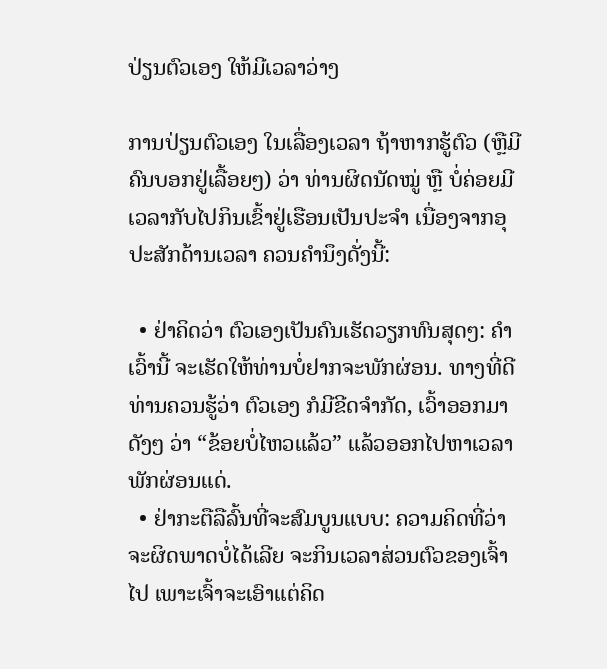ປ່ຽນຕົວເອງ ໃຫ້ມີເວລາວ່າງ

ການປ່ຽນຕົວເອງ ໃນເລື່ອງເວລາ ຖ້າຫາກຮູ້ຕົວ (ຫຼືມີຄົນບອກຢູ່ເລື້ອຍໆ) ວ່າ ທ່ານຜິດນັດໝູ່ ຫຼື ບໍ່ຄ່ອຍມີເວລາກັບໄປກິນເຂົ້າຢູ່ເຮືອນເປັນປະຈຳ ເນື່ອງຈາກອຸປະສັກດ້ານເວລາ ຄວນຄຳນຶງດັ່ງນີ້:

  • ຢ່າຄິດວ່າ ຕົວເອງເປັນຄົນເຮັດວຽກທົນສຸດໆ: ຄຳເວົ້ານີ້ ຈະເຮັດໃຫ້ທ່ານບໍ່ຢາກຈະພັກຜ່ອນ. ທາງທີ່ດີ ທ່ານຄວນຮູ້ວ່າ ຕົວເອງ ກໍມີຂີດຈຳກັດ, ເວົ້າອອກມາດັງໆ ວ່າ “ຂ້ອຍບໍ່ໄຫວແລ້ວ” ແລ້ວອອກໄປຫາເວລາພັກຜ່ອນແດ່.
  • ຢ່າກະຕືລືລົ້ນທີ່ຈະສົມບູນແບບ: ຄວາມຄິດທີ່ວ່າ ຈະຜິດພາດບໍ່ໄດ້ເລີຍ ຈະກິນເວລາສ່ວນຕົວຂອງເຈົ້າໄປ ເພາະເຈົ້າຈະເອົາແຕ່ຄິດ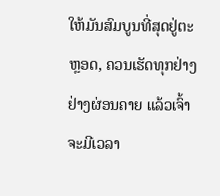ໃຫ້ມັນສົມບູນທີ່ສຸດຢູ່ຕະຫຼອດ, ຄວນເຮັດທຸກຢ່າງຢ່າງຜ່ອນຄາຍ ແລ້ວເຈົ້າຈະມີເວລາ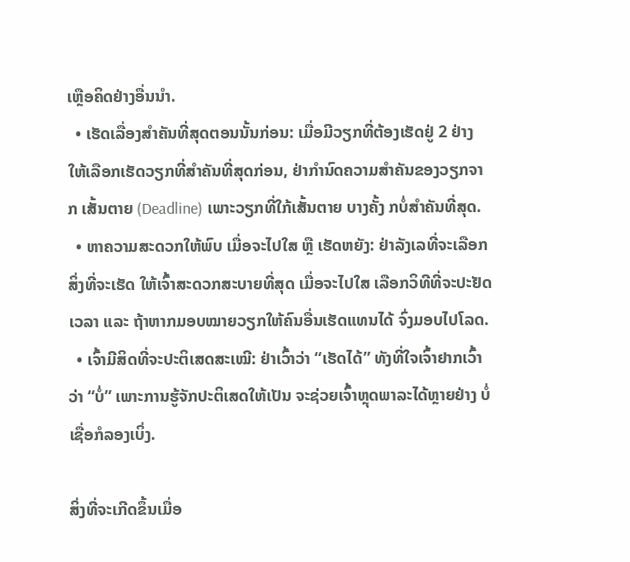ເຫຼືອຄິດຢ່າງອື່ນນໍາ.
  • ເຮັດເລື່ອງສຳຄັນທີ່ສຸດຕອນນັ້ນກ່ອນ: ເມື່ອມີວຽກທີ່ຕ້ອງເຮັດຢູ່ 2 ຢ່າງ ໃຫ້ເລືອກເຮັດວຽກທີ່ສຳຄັນທີ່ສຸດກ່ອນ, ຢ່າກຳນົດຄວາມສຳຄັນຂອງວຽກຈາກ ເສັ້ນຕາຍ (Deadline) ເພາະວຽກທີ່ໃກ້ເສັ້ນຕາຍ ບາງຄັ້ງ ກບໍ່ສຳຄັນທີ່ສຸດ.
  • ຫາຄວາມສະດວກໃຫ້ພົບ ເມື່ອຈະໄປໃສ ຫຼື ເຮັດຫຍັງ: ຢ່າລັງເລທີ່ຈະເລືອກສິ່ງທີ່ຈະເຮັດ ໃຫ້ເຈົ້າສະດວກສະບາຍທີ່ສຸດ ເມື່ອຈະໄປໃສ ເລືອກວິທີທີ່ຈະປະຢັດເວລາ ແລະ ຖ້າຫາກມອບໝາຍວຽກໃຫ້ຄົນອື່ນເຮັດແທນໄດ້ ຈົ່ງມອບໄປໂລດ.
  • ເຈົ້າມີສິດທີ່ຈະປະຕິເສດສະເໝີ: ຢ່າເວົ້າວ່າ “ເຮັດໄດ້” ທັງທີ່ໃຈເຈົ້າຢາກເວົ້າວ່າ “ບໍ່” ເພາະການຮູ້ຈັກປະຕິເສດໃຫ້ເປັນ ຈະຊ່ວຍເຈົ້າຫຼຸດພາລະໄດ້ຫຼາຍຢ່າງ ບໍ່ເຊື່ອກໍລອງເບິ່ງ.

ສິ່ງທີ່ຈະເກີດຂຶ້ນເມື່ອ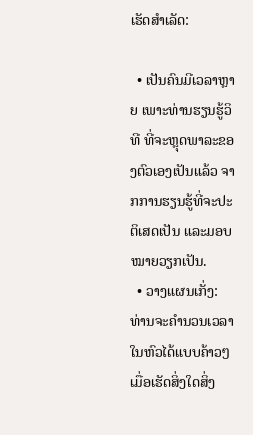ເຮັດສຳເລັດ:

  • ເປັນຄົນມີເວລາຫຼາຍ ເພາະທ່ານຮຽນຮູ້ວິທີ ທີ່ຈະຫຼຸດພາລະຂອງຕົວເອງເປັນແລ້ວ ຈາກການຮຽນຮູ້ທີ່ຈະປະຕິເສດເປັນ ແລະມອບໝາຍວຽກເປັນ.
  • ວາງແຜນເກັ່ງ: ທ່ານຈະຄຳນວນເວລາໃນຫົວໄດ້ແບບຄ້າວໆ ເມື່ອເຮັດສິ່ງໃດສິ່ງ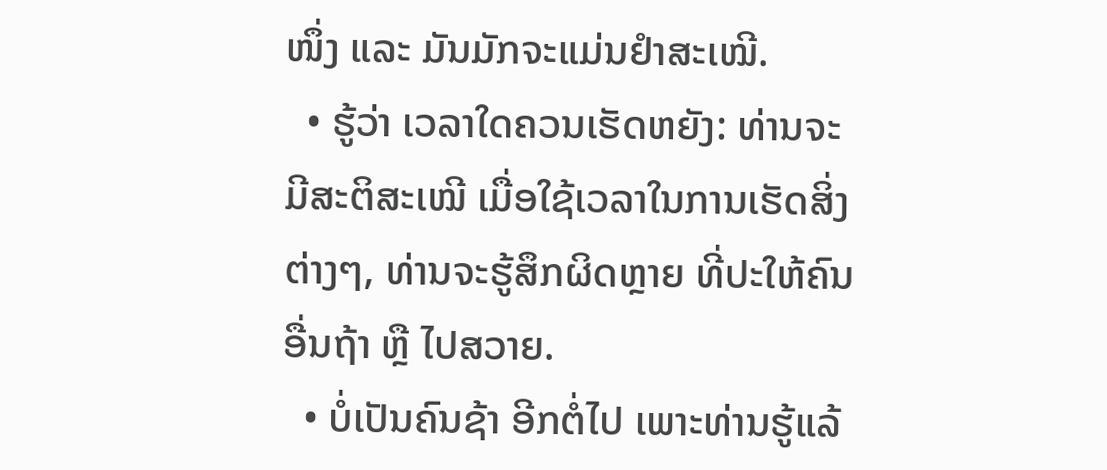ໜຶ່ງ ແລະ ມັນມັກຈະແມ່ນຢຳສະເໝີ.
  • ຮູ້ວ່າ ເວລາໃດຄວນເຮັດຫຍັງ: ທ່ານຈະມີສະຕິສະເໝີ ເມື່ອໃຊ້ເວລາໃນການເຮັດສິ່ງຕ່າງໆ, ທ່ານຈະຮູ້ສຶກຜິດຫຼາຍ ທີ່ປະໃຫ້ຄົນອື່ນຖ້າ ຫຼື ໄປສວາຍ.
  • ບໍ່ເປັນຄົນຊ້າ ອີກຕໍ່ໄປ ເພາະທ່ານຮູ້ແລ້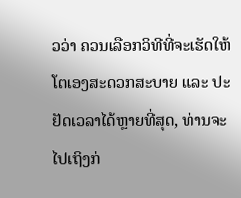ວວ່າ ຄວນເລືອກວິທີທີ່ຈະເຮັດໃຫ້ໂຕເອງສະດວກສະບາຍ ແລະ ປະຢັດເວລາໄດ້ຫຼາຍທີ່ສຸດ, ທ່ານຈະໄປເຖິງກ່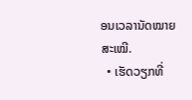ອນເວລານັດໝາຍສະເໝີ.
  • ເຮັດວຽກທີ່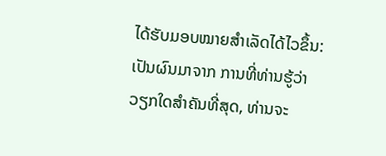ໄດ້ຮັບມອບໝາຍສຳເລັດໄດ້ໄວຂຶ້ນ: ເປັນຜົນມາຈາກ ການທີ່ທ່ານຮູ້ວ່າ ວຽກໃດສຳຄັນທີ່ສຸດ, ທ່ານຈະ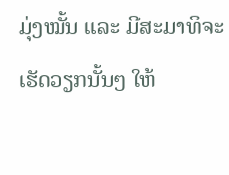ມຸ່ງໝັ້ນ ແລະ ມີສະມາທິຈະເຮັດວຽກນັ້ນໆ ໃຫ້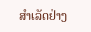ສຳເລັດຢ່າງ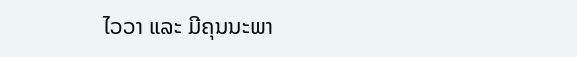ໄວວາ ແລະ ມີຄຸນນະພາ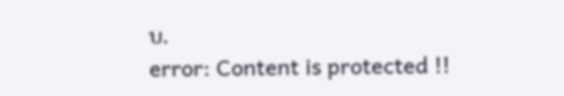ບ.
error: Content is protected !!